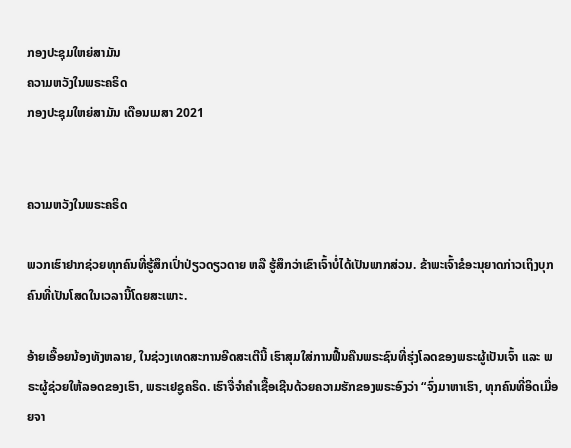ກອງປະຊຸມໃຫຍ່ສາມັນ
ຄວາມຫວັງໃນພຣະຄຣິດ
ກອງປະຊຸມໃຫຍ່ສາມັນ ເດືອນເມສາ 2021


ຄວາມຫວັງໃນພຣະຄຣິດ

ພວກເຮົາຢາກຊ່ວຍທຸກຄົນທີ່ຮູ້ສຶກເປົ່າປ່ຽວດຽວດາຍ ຫລື ຮູ້ສຶກວ່າເຂົາເຈົ້າບໍ່ໄດ້ເປັນພາກສ່ວນ. ຂ້າພະເຈົ້າຂໍອະນຸຍາດກ່າວເຖິງບຸກຄົນທີ່ເປັນໂສດໃນເວລານີ້ໂດຍສະເພາະ.

ອ້າຍເອື້ອຍນ້ອງທັງຫລາຍ, ໃນຊ່ວງເທດສະການອີດສະເຕີນີ້ ເຮົາສຸມໃສ່ການຟື້ນຄືນພຣະຊົນທີ່ຮຸ່ງໂລດຂອງພຣະຜູ້ເປັນເຈົ້າ ແລະ ພຣະຜູ້ຊ່ວຍໃຫ້ລອດຂອງເຮົາ, ພຣະເຢຊູຄຣິດ. ເຮົາຈື່ຈຳຄຳເຊື້ອເຊີນດ້ວຍຄວາມຮັກຂອງພຣະອົງວ່າ “ຈົ່ງມາຫາເຮົາ, ທຸກຄົນທີ່ອິດເມື່ອຍຈາ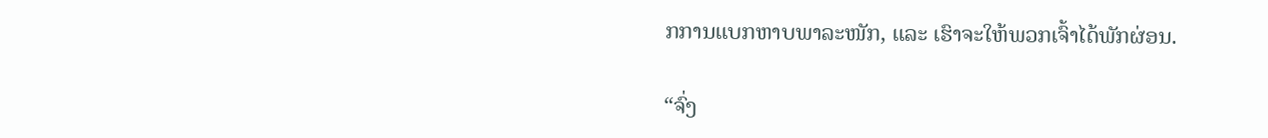ກການແບກຫາບພາລະໜັກ, ແລະ ເຮົາຈະໃຫ້ພວກເຈົ້າໄດ້ພັກຜ່ອນ.

“ຈົ່ງ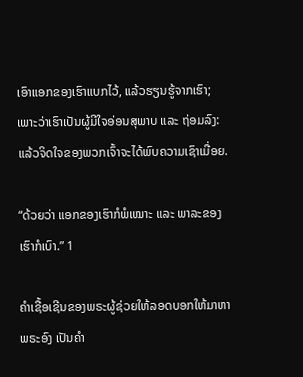ເອົາແອກຂອງເຮົາແບກໄວ້, ແລ້ວຮຽນຮູ້ຈາກເຮົາ; ເພາະວ່າເຮົາເປັນຜູ້ມີໃຈອ່ອນສຸພາບ ແລະ ຖ່ອມລົງ: ແລ້ວຈິດໃຈຂອງພວກເຈົ້າຈະໄດ້ພົບຄວາມເຊົາເມື່ອຍ.

“ດ້ວຍວ່າ ແອກຂອງເຮົາກໍພໍເໝາະ ແລະ ພາລະຂອງເຮົາກໍເບົາ.” 1

ຄຳເຊື້ອເຊີນຂອງພຣະຜູ້ຊ່ວຍໃຫ້ລອດບອກໃຫ້ມາຫາພຣະອົງ ເປັນຄຳ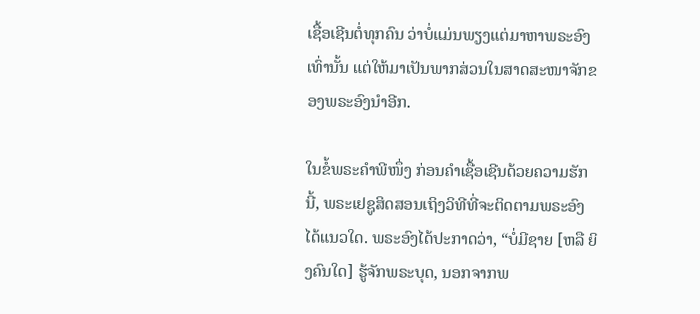ເຊື້ອເຊີນຕໍ່ທຸກຄົນ ວ່າບໍ່ແມ່ນພຽງແຕ່ມາຫາພຣະອົງເທົ່ານັ້ນ ແຕ່ໃຫ້ມາເປັນພາກສ່ວນໃນສາດສະໜາຈັກຂອງພຣະອົງນຳອີກ.

ໃນຂໍ້ພຣະຄຳພີໜຶ່ງ ກ່ອນຄຳເຊື້ອເຊີນດ້ວຍຄວາມຮັກນີ້, ພຣະເຢຊູສິດສອນເຖິງວິທີທີ່ຈະຕິດຕາມພຣະອົງໄດ້ແນວໃດ. ພຣະອົງໄດ້ປະກາດວ່າ, “ບໍ່ມີຊາຍ [ຫລື ຍິງຄົນໃດ] ຮູ້ຈັກພຣະບຸດ, ນອກຈາກພ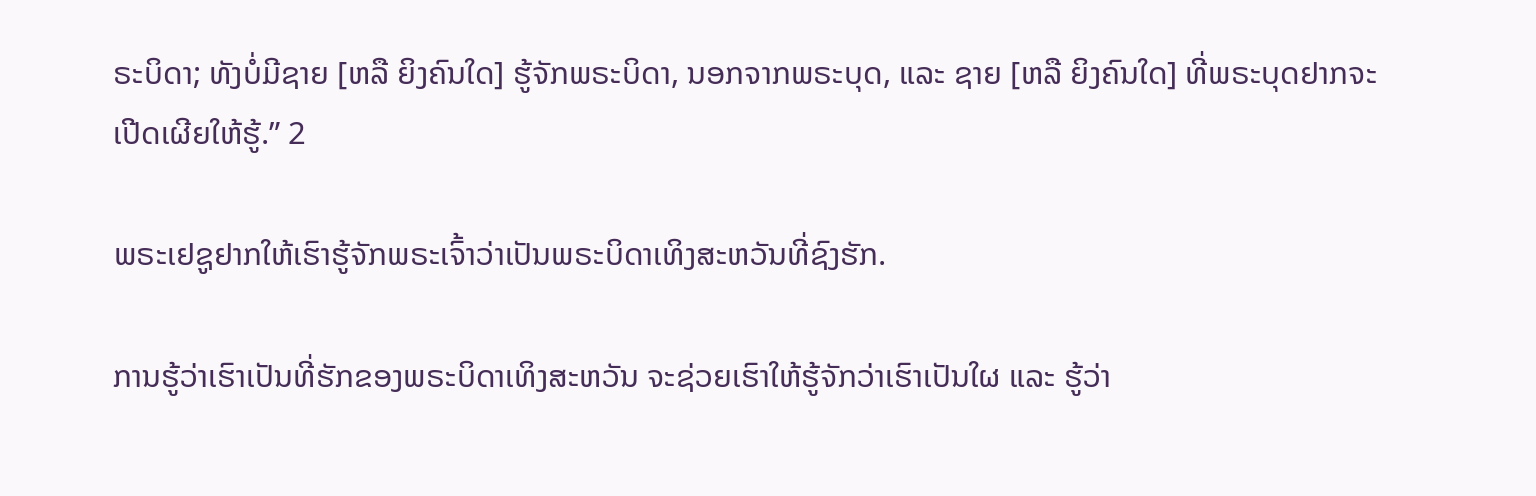ຣະບິດາ; ທັງບໍ່ມີຊາຍ [ຫລື ຍິງຄົນໃດ] ຮູ້ຈັກພຣະບິດາ, ນອກຈາກພຣະບຸດ, ແລະ ຊາຍ [ຫລື ຍິງຄົນໃດ] ທີ່ພຣະບຸດຢາກຈະເປີດເຜີຍໃຫ້ຮູ້.” 2

ພຣະເຢຊູຢາກໃຫ້ເຮົາຮູ້ຈັກພຣະເຈົ້າວ່າເປັນພຣະບິດາເທິງສະຫວັນທີ່ຊົງຮັກ.

ການຮູ້ວ່າເຮົາເປັນທີ່ຮັກຂອງພຣະບິດາເທິງສະຫວັນ ຈະຊ່ວຍເຮົາໃຫ້ຮູ້ຈັກວ່າເຮົາເປັນໃຜ ແລະ ຮູ້ວ່າ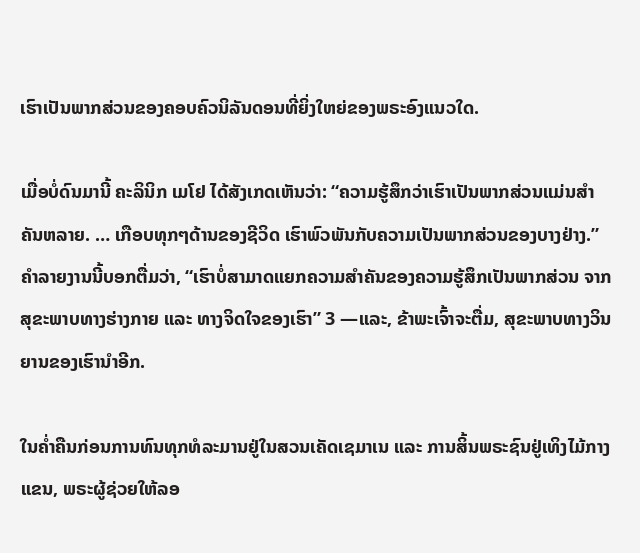ເຮົາເປັນພາກສ່ວນຂອງຄອບຄົວນິລັນດອນທີ່ຍິ່ງໃຫຍ່ຂອງພຣະອົງແນວໃດ.

ເມື່ອບໍ່ດົນມານີ້ ຄະລິນິກ ເມໂຢ ໄດ້ສັງເກດເຫັນວ່າ: “ຄວາມຮູ້ສຶກວ່າເຮົາເປັນພາກສ່ວນແມ່ນສຳຄັນຫລາຍ. … ເກືອບທຸກໆດ້ານຂອງຊີວິດ ເຮົາພົວພັນກັບຄວາມເປັນພາກສ່ວນຂອງບາງຢ່າງ.” ຄຳລາຍງານນີ້ບອກຕື່ມວ່າ, “ເຮົາບໍ່ສາມາດແຍກຄວາມສຳຄັນຂອງຄວາມຮູ້ສຶກເປັນພາກສ່ວນ ຈາກສຸຂະພາບທາງຮ່າງກາຍ ແລະ ທາງຈິດໃຈຂອງເຮົາ” 3 —ແລະ, ຂ້າພະເຈົ້າຈະຕື່ມ, ສຸຂະພາບທາງວິນຍານຂອງເຮົານຳອີກ.

ໃນຄ່ຳຄືນກ່ອນການທົນທຸກທໍລະມານຢູ່ໃນສວນເຄັດເຊມາເນ ແລະ ການສິ້ນພຣະຊົນຢູ່ເທິງໄມ້ກາງແຂນ, ພຣະຜູ້ຊ່ວຍໃຫ້ລອ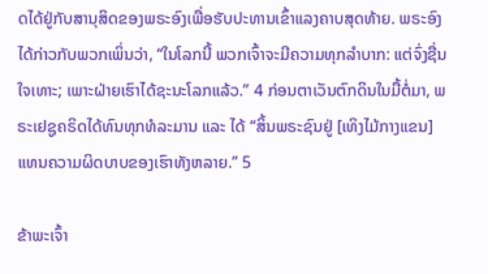ດໄດ້ຢູ່ກັບສານຸສິດຂອງພຣະອົງເພື່ອຮັບປະທານເຂົ້າແລງຄາບສຸດທ້າຍ. ພຣະອົງໄດ້ກ່າວກັບພວກເພິ່ນວ່າ, “ໃນໂລກນີ້ ພວກເຈົ້າຈະມີຄວາມທຸກລຳບາກ: ແຕ່ຈົ່ງຊື່ນໃຈເທາະ; ເພາະຝ່າຍເຮົາໄດ້ຊະນະໂລກແລ້ວ.” 4 ກ່ອນຕາເວັນຕົກດິນໃນມື້ຕໍ່ມາ, ພຣະເຢຊູຄຣິດໄດ້ທົນທຸກທໍລະມານ ແລະ ໄດ້ “ສິ້ນພຣະຊົນຢູ່ [ເທິງໄມ້ກາງແຂນ] ແທນຄວາມຜິດບາບຂອງເຮົາທັງຫລາຍ.” 5

ຂ້າພະເຈົ້າ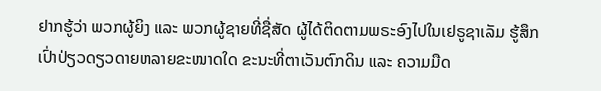ຢາກຮູ້ວ່າ ພວກຜູ້ຍິງ ແລະ ພວກຜູ້ຊາຍທີ່ຊື່ສັດ ຜູ້ໄດ້ຕິດຕາມພຣະອົງໄປໃນເຢຣູຊາເລັມ ຮູ້ສຶກເປົ່າປ່ຽວດຽວດາຍຫລາຍຂະໜາດໃດ ຂະນະທີ່ຕາເວັນຕົກດິນ ແລະ ຄວາມມືດ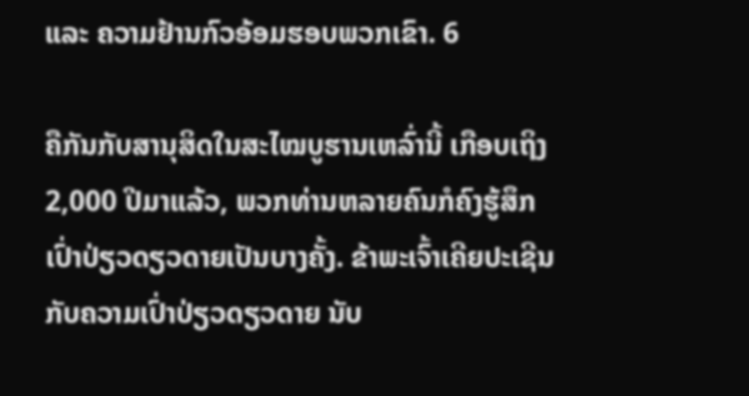ແລະ ຄວາມຢ້ານກົວອ້ອມຮອບພວກເຂົາ. 6

ຄືກັນກັບສານຸສິດໃນສະໄໝບູຮານເຫລົ່ານີ້ ເກືອບເຖິງ 2,000 ປີມາແລ້ວ, ພວກທ່ານຫລາຍຄົນກໍຄົງຮູ້ສຶກເປົ່າປ່ຽວດຽວດາຍເປັນບາງຄັ້ງ. ຂ້າພະເຈົ້າເຄີຍປະເຊີນກັບຄວາມເປົ່າປ່ຽວດຽວດາຍ ນັບ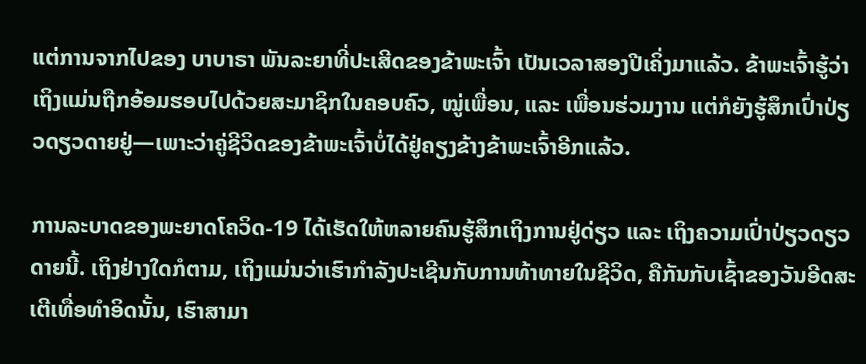ແຕ່ການຈາກໄປຂອງ ບາບາຣາ ພັນລະຍາທີ່ປະເສີດຂອງຂ້າພະເຈົ້າ ເປັນເວລາສອງປີເຄິ່ງມາແລ້ວ. ຂ້າພະເຈົ້າຮູ້ວ່າ ເຖິງແມ່ນຖືກອ້ອມຮອບໄປດ້ວຍສະມາຊິກໃນຄອບຄົວ, ໝູ່ເພື່ອນ, ແລະ ເພື່ອນຮ່ວມງານ ແຕ່ກໍຍັງຮູ້ສຶກເປົ່າປ່ຽວດຽວດາຍຢູ່—ເພາະວ່າຄູ່ຊີວິດຂອງຂ້າພະເຈົ້າບໍ່ໄດ້ຢູ່ຄຽງຂ້າງຂ້າພະເຈົ້າອີກແລ້ວ.

ການລະບາດຂອງພະຍາດໂຄວິດ-19 ໄດ້ເຮັດໃຫ້ຫລາຍຄົນຮູ້ສຶກເຖິງການຢູ່ດ່ຽວ ແລະ ເຖິງຄວາມເປົ່າປ່ຽວດຽວດາຍນີ້. ເຖິງຢ່າງໃດກໍຕາມ, ເຖິງແມ່ນວ່າເຮົາກຳລັງປະເຊີນກັບການທ້າທາຍໃນຊີວິດ, ຄືກັນກັບເຊົ້າຂອງວັນອີດສະເຕີເທື່ອທຳອິດນັ້ນ, ເຮົາສາມາ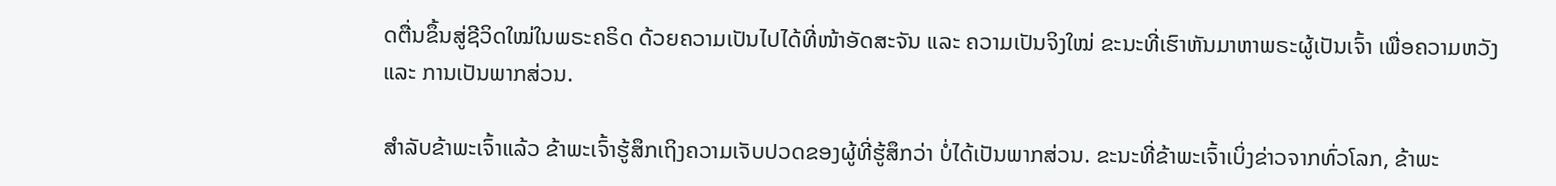ດຕື່ນຂຶ້ນສູ່ຊີວິດໃໝ່ໃນພຣະຄຣິດ ດ້ວຍຄວາມເປັນໄປໄດ້ທີ່ໜ້າອັດສະຈັນ ແລະ ຄວາມເປັນຈິງໃໝ່ ຂະນະທີ່ເຮົາຫັນມາຫາພຣະຜູ້ເປັນເຈົ້າ ເພື່ອຄວາມຫວັງ ແລະ ການເປັນພາກສ່ວນ.

ສຳລັບຂ້າພະເຈົ້າແລ້ວ ຂ້າພະເຈົ້າຮູ້ສຶກເຖິງຄວາມເຈັບປວດຂອງຜູ້ທີ່ຮູ້ສຶກວ່າ ບໍ່ໄດ້ເປັນພາກສ່ວນ. ຂະນະທີ່ຂ້າພະເຈົ້າເບິ່ງຂ່າວຈາກທົ່ວໂລກ, ຂ້າພະ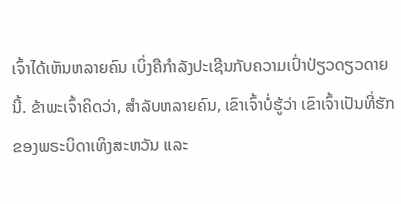ເຈົ້າໄດ້ເຫັນຫລາຍຄົນ ເບິ່ງຄືກຳລັງປະເຊີນກັບຄວາມເປົ່າປ່ຽວດຽວດາຍນີ້. ຂ້າພະເຈົ້າຄິດວ່າ, ສຳລັບຫລາຍຄົນ, ເຂົາເຈົ້າບໍ່ຮູ້ວ່າ ເຂົາເຈົ້າເປັນທີ່ຮັກຂອງພຣະບິດາເທິງສະຫວັນ ແລະ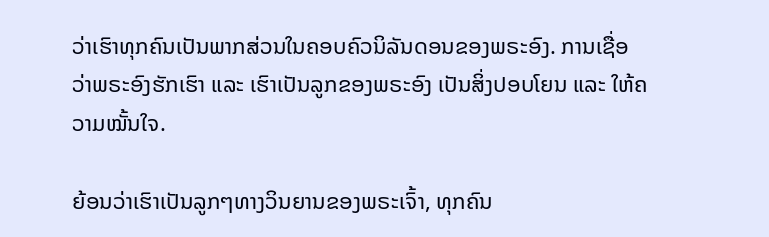ວ່າເຮົາທຸກຄົນເປັນພາກສ່ວນໃນຄອບຄົວນິລັນດອນຂອງພຣະອົງ. ການເຊື່ອວ່າພຣະອົງຮັກເຮົາ ແລະ ເຮົາເປັນລູກຂອງພຣະອົງ ເປັນສິ່ງປອບໂຍນ ແລະ ໃຫ້ຄວາມໝັ້ນໃຈ.

ຍ້ອນວ່າເຮົາເປັນລູກໆທາງວິນຍານຂອງພຣະເຈົ້າ, ທຸກຄົນ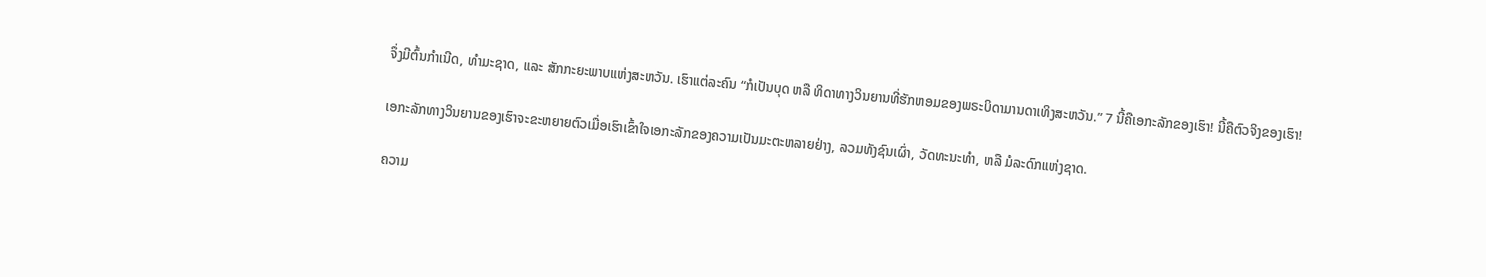ຈຶ່ງມີຕົ້ນກຳເນີດ, ທຳມະຊາດ, ແລະ ສັກກະຍະພາບແຫ່ງສະຫວັນ. ເຮົາແຕ່ລະຄົນ “ກໍເປັນບຸດ ຫລື ທິດາທາງວິນຍານທີ່ຮັກຫອມຂອງພຣະບິດາມານດາເທິງສະຫວັນ.” 7 ນີ້ຄືເອກະລັກຂອງເຮົາ! ນີ້ຄືຕົວຈິງຂອງເຮົາ!

ເອກະລັກທາງວິນຍານຂອງເຮົາຈະຂະຫຍາຍຕົວເມື່ອເຮົາເຂົ້າໃຈເອກະລັກຂອງຄວາມເປັນມະຕະຫລາຍຢ່າງ, ລວມທັງຊົນເຜົ່າ, ວັດທະນະທຳ, ຫລື ມໍລະດົກແຫ່ງຊາດ.

ຄວາມ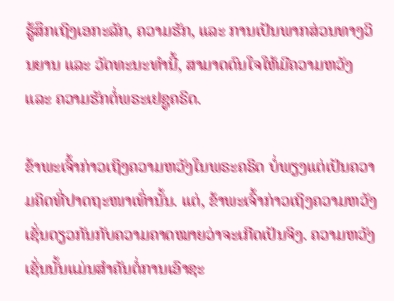ຮູ້ສຶກເຖິງເອກະລັກ, ຄວາມຮັກ, ແລະ ການເປັນພາກສ່ວນທາງວິນຍານ ແລະ ວັດທະນະທຳນີ້, ສາມາດດົນໃຈໃຫ້ມີຄວາມຫວັງ ແລະ ຄວາມຮັກຕໍ່ພຣະເຢຊູຄຣິດ.

ຂ້າພະເຈົ້າກ່າວເຖິງຄວາມຫວັງໃນພຣະຄຣິດ ບໍ່ພຽງແຕ່ເປັນຄວາມຄິດທີ່ປາດຖະໜາເທົ່ານັ້ນ. ແຕ່, ຂ້າພະເຈົ້າກ່າວເຖິງຄວາມຫວັງເຊັ່ນດຽວກັນກັບຄວາມຄາດໝາຍວ່າຈະເກີດເປັນຈິງ. ຄວາມຫວັງເຊັ່ນນັ້ນແມ່ນສຳຄັນຕໍ່ການເອົາຊະ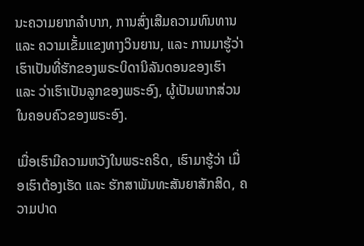ນະຄວາມຍາກລຳບາກ, ການສົ່ງເສີມຄວາມທົນທານ ແລະ ຄວາມເຂັ້ມແຂງທາງວິນຍານ, ແລະ ການມາຮູ້ວ່າເຮົາເປັນທີ່ຮັກຂອງພຣະບິດານິລັນດອນຂອງເຮົາ ແລະ ວ່າເຮົາເປັນລູກຂອງພຣະອົງ, ຜູ້ເປັນພາກສ່ວນໃນຄອບຄົວຂອງພຣະອົງ.

ເມື່ອເຮົາມີຄວາມຫວັງໃນພຣະຄຣິດ, ເຮົາມາຮູ້ວ່າ ເມື່ອເຮົາຕ້ອງເຮັດ ແລະ ຮັກສາພັນທະສັນຍາສັກສິດ, ຄວາມປາດ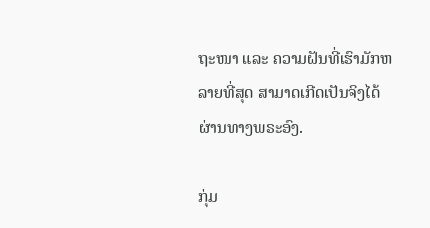ຖະໜາ ແລະ ຄວາມຝັນທີ່ເຮົາມັກຫລາຍທີ່ສຸດ ສາມາດເກີດເປັນຈິງໄດ້ຜ່ານທາງພຣະອົງ.

ກຸ່ມ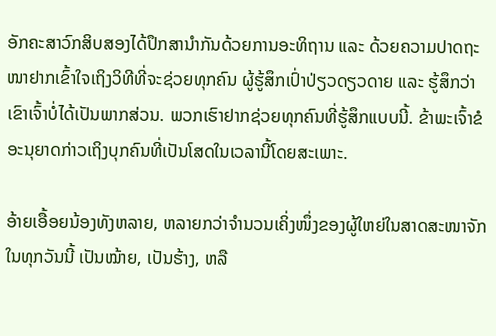ອັກຄະສາວົກສິບສອງໄດ້ປຶກສານຳກັນດ້ວຍການອະທິຖານ ແລະ ດ້ວຍຄວາມປາດຖະໜາຢາກເຂົ້າໃຈເຖິງວິທີທີ່ຈະຊ່ວຍທຸກຄົນ ຜູ້ຮູ້ສຶກເປົ່າປ່ຽວດຽວດາຍ ແລະ ຮູ້ສຶກວ່າເຂົາເຈົ້າບໍ່ໄດ້ເປັນພາກສ່ວນ. ພວກເຮົາຢາກຊ່ວຍທຸກຄົນທີ່ຮູ້ສຶກແບບນີ້. ຂ້າພະເຈົ້າຂໍອະນຸຍາດກ່າວເຖິງບຸກຄົນທີ່ເປັນໂສດໃນເວລານີ້ໂດຍສະເພາະ.

ອ້າຍເອື້ອຍນ້ອງທັງຫລາຍ, ຫລາຍກວ່າຈຳນວນເຄິ່ງໜຶ່ງຂອງຜູ້ໃຫຍ່ໃນສາດສະໜາຈັກໃນທຸກວັນນີ້ ເປັນໝ້າຍ, ເປັນຮ້າງ, ຫລື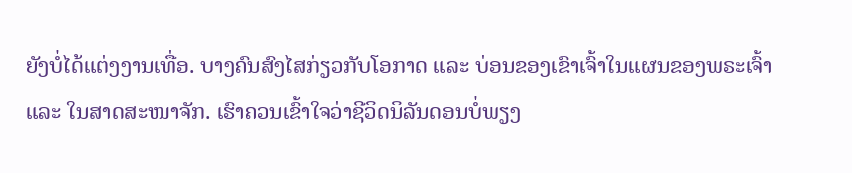ຍັງບໍ່ໄດ້ແຕ່ງງານເທື່ອ. ບາງຄົນສົງໄສກ່ຽວກັບໂອກາດ ແລະ ບ່ອນຂອງເຂົາເຈົ້າໃນແຜນຂອງພຣະເຈົ້າ ແລະ ໃນສາດສະໜາຈັກ. ເຮົາຄວນເຂົ້າໃຈວ່າຊີວິດນິລັນດອນບໍ່ພຽງ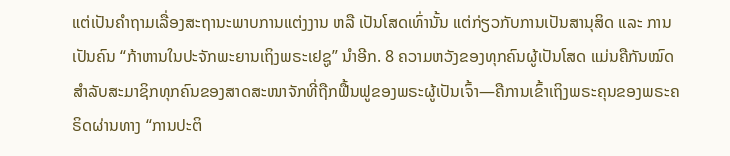ແຕ່ເປັນຄຳຖາມເລື່ອງສະຖານະພາບການແຕ່ງງານ ຫລື ເປັນໂສດເທົ່ານັ້ນ ແຕ່ກ່ຽວກັບການເປັນສານຸສິດ ແລະ ການເປັນຄົນ “ກ້າຫານໃນປະຈັກພະຍານເຖິງພຣະເຢຊູ” ນຳອີກ. 8 ຄວາມຫວັງຂອງທຸກຄົນຜູ້ເປັນໂສດ ແມ່ນຄືກັນໝົດສຳລັບສະມາຊິກທຸກຄົນຂອງສາດສະໜາຈັກທີ່ຖືກຟື້ນຟູຂອງພຣະຜູ້ເປັນເຈົ້າ—ຄືການເຂົ້າເຖິງພຣະຄຸນຂອງພຣະຄຣິດຜ່ານທາງ “ການປະຕິ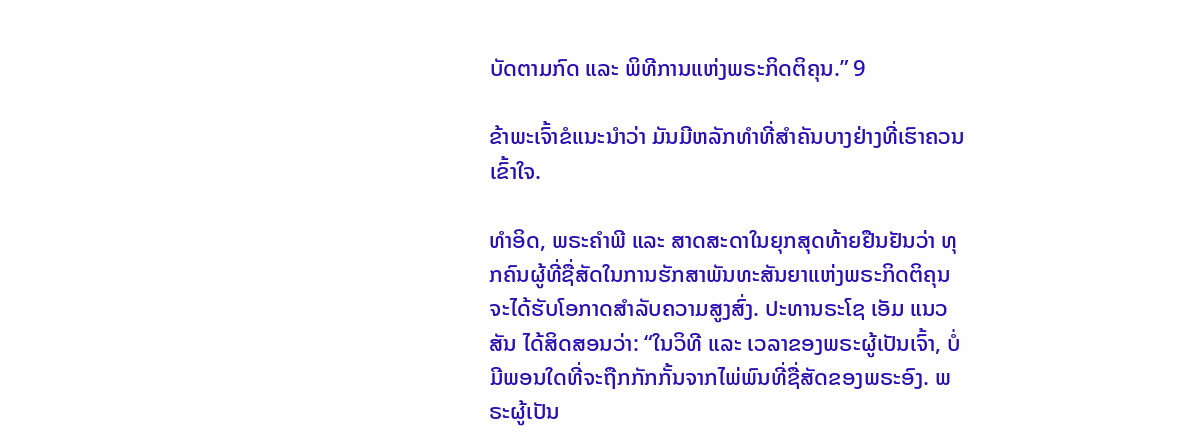ບັດຕາມກົດ ແລະ ພິທີການແຫ່ງພຣະກິດຕິຄຸນ.” 9

ຂ້າພະເຈົ້າຂໍແນະນຳວ່າ ມັນມີຫລັກທຳທີ່ສຳຄັນບາງຢ່າງທີ່ເຮົາຄວນເຂົ້າໃຈ.

ທຳອິດ, ພຣະຄຳພີ ແລະ ສາດສະດາໃນຍຸກສຸດທ້າຍຢືນຢັນວ່າ ທຸກຄົນຜູ້ທີ່ຊື່ສັດໃນການຮັກສາພັນທະສັນຍາແຫ່ງພຣະກິດຕິຄຸນ ຈະໄດ້ຮັບໂອກາດສຳລັບຄວາມສູງສົ່ງ. ປະທານຣະໂຊ ເອັມ ແນວສັນ ໄດ້ສິດສອນວ່າ: “ໃນວິທີ ແລະ ເວລາຂອງພຣະຜູ້ເປັນເຈົ້າ, ບໍ່ມີພອນໃດທີ່ຈະຖືກກັກກັ້ນຈາກໄພ່ພົນທີ່ຊື່ສັດຂອງພຣະອົງ. ພຣະຜູ້ເປັນ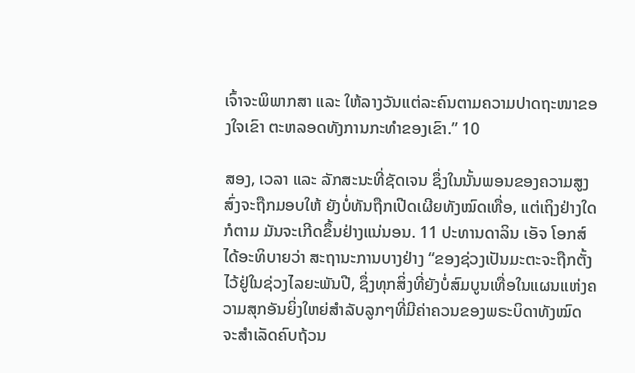ເຈົ້າຈະພິພາກສາ ແລະ ໃຫ້ລາງວັນແຕ່ລະຄົນຕາມຄວາມປາດຖະໜາຂອງໃຈເຂົາ ຕະຫລອດທັງການກະທຳຂອງເຂົາ.” 10

ສອງ, ເວລາ ແລະ ລັກສະນະທີ່ຊັດເຈນ ຊຶ່ງໃນນັ້ນພອນຂອງຄວາມສູງສົ່ງຈະຖືກມອບໃຫ້ ຍັງບໍ່ທັນຖືກເປີດເຜີຍທັງໝົດເທື່ອ, ແຕ່ເຖິງຢ່າງໃດກໍຕາມ ມັນຈະເກີດຂຶ້ນຢ່າງແນ່ນອນ. 11 ປະທານດາລິນ ເອັຈ ໂອກສ໌ ໄດ້ອະທິບາຍວ່າ ສະຖານະການບາງຢ່າງ “ຂອງຊ່ວງເປັນມະຕະຈະຖືກຕັ້ງໄວ້ຢູ່ໃນຊ່ວງໄລຍະພັນປີ, ຊຶ່ງທຸກສິ່ງທີ່ຍັງບໍ່ສົມບູນເທື່ອໃນແຜນແຫ່ງຄວາມສຸກອັນຍິ່ງໃຫຍ່ສຳລັບລູກໆທີ່ມີຄ່າຄວນຂອງພຣະບິດາທັງໝົດ ຈະສຳເລັດຄົບຖ້ວນ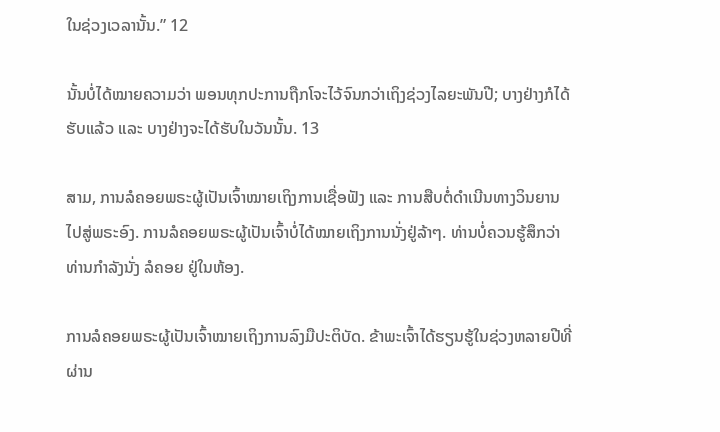ໃນຊ່ວງເວລານັ້ນ.” 12

ນັ້ນບໍ່ໄດ້ໝາຍຄວາມວ່າ ພອນທຸກປະການຖືກໂຈະໄວ້ຈົນກວ່າເຖິງຊ່ວງໄລຍະພັນປີ; ບາງຢ່າງກໍໄດ້ຮັບແລ້ວ ແລະ ບາງຢ່າງຈະໄດ້ຮັບໃນວັນນັ້ນ. 13

ສາມ, ການລໍຄອຍພຣະຜູ້ເປັນເຈົ້າໝາຍເຖິງການເຊື່ອຟັງ ແລະ ການສືບຕໍ່ດຳເນີນທາງວິນຍານ ໄປສູ່ພຣະອົງ. ການລໍຄອຍພຣະຜູ້ເປັນເຈົ້າບໍ່ໄດ້ໝາຍເຖິງການນັ່ງຢູ່ລ້າໆ. ທ່ານບໍ່ຄວນຮູ້ສຶກວ່າທ່ານກຳລັງນັ່ງ ລໍຄອຍ ຢູ່ໃນຫ້ອງ.

ການລໍຄອຍພຣະຜູ້ເປັນເຈົ້າໝາຍເຖິງການລົງມືປະຕິບັດ. ຂ້າພະເຈົ້າໄດ້ຮຽນຮູ້ໃນຊ່ວງຫລາຍປີທີ່ຜ່ານ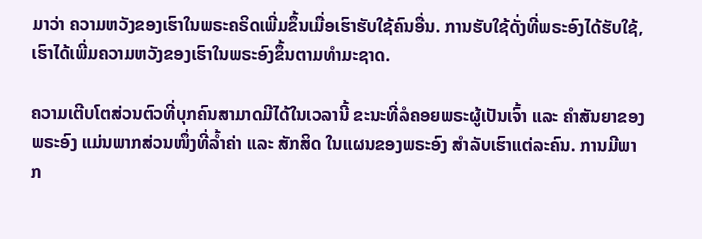ມາວ່າ ຄວາມຫວັງຂອງເຮົາໃນພຣະຄຣິດເພີ່ມຂຶ້ນເມື່ອເຮົາຮັບໃຊ້ຄົນອື່ນ. ການຮັບໃຊ້ດັ່ງທີ່ພຣະອົງໄດ້ຮັບໃຊ້, ເຮົາໄດ້ເພີ່ມຄວາມຫວັງຂອງເຮົາໃນພຣະອົງຂຶ້ນຕາມທຳມະຊາດ.

ຄວາມເຕີບໂຕສ່ວນຕົວທີ່ບຸກຄົນສາມາດມີໄດ້ໃນເວລານີ້ ຂະນະທີ່ລໍຄອຍພຣະຜູ້ເປັນເຈົ້າ ແລະ ຄຳສັນຍາຂອງພຣະອົງ ແມ່ນພາກສ່ວນໜຶ່ງທີ່ລ້ຳຄ່າ ແລະ ສັກສິດ ໃນແຜນຂອງພຣະອົງ ສຳລັບເຮົາແຕ່ລະຄົນ. ການມີພາກ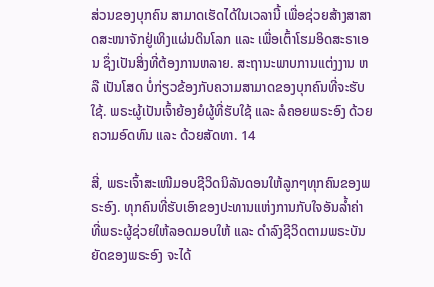ສ່ວນຂອງບຸກຄົນ ສາມາດເຮັດໄດ້ໃນເວລານີ້ ເພື່ອຊ່ວຍສ້າງສາສາດສະໜາຈັກຢູ່ເທິງແຜ່ນດິນໂລກ ແລະ ເພື່ອເຕົ້າໂຮມອິດສະຣາເອນ ຊຶ່ງເປັນສິ່ງທີ່ຕ້ອງການຫລາຍ. ສະຖານະພາບການແຕ່ງງານ ຫລື ເປັນໂສດ ບໍ່ກ່ຽວຂ້ອງກັບຄວາມສາມາດຂອງບຸກຄົນທີ່ຈະຮັບໃຊ້. ພຣະຜູ້ເປັນເຈົ້າຍ້ອງຍໍຜູ້ທີ່ຮັບໃຊ້ ແລະ ລໍຄອຍພຣະອົງ ດ້ວຍຄວາມອົດທົນ ແລະ ດ້ວຍສັດທາ. 14

ສີ່, ພຣະເຈົ້າສະເໜີມອບຊີວິດນິລັນດອນໃຫ້ລູກໆທຸກຄົນຂອງພຣະອົງ. ທຸກຄົນທີ່ຮັບເອົາຂອງປະທານແຫ່ງການກັບໃຈອັນລ້ຳຄ່າ ທີ່ພຣະຜູ້ຊ່ວຍໃຫ້ລອດມອບໃຫ້ ແລະ ດຳລົງຊີວິດຕາມພຣະບັນຍັດຂອງພຣະອົງ ຈະໄດ້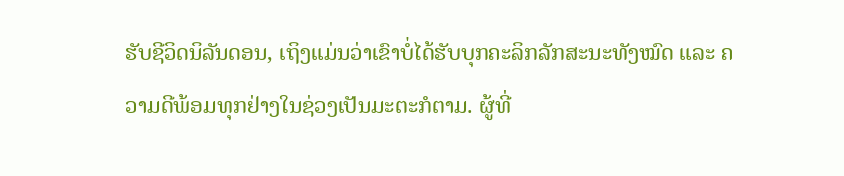ຮັບຊີວິດນິລັນດອນ, ເຖິງແມ່ນວ່າເຂົາບໍ່ໄດ້ຮັບບຸກຄະລິກລັກສະນະທັງໝົດ ແລະ ຄວາມດີພ້ອມທຸກຢ່າງໃນຊ່ວງເປັນມະຕະກໍຕາມ. ຜູ້ທີ່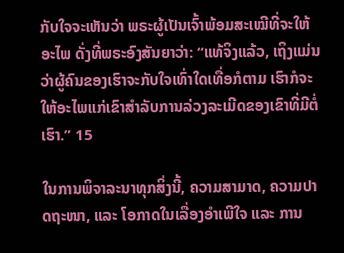ກັບໃຈຈະເຫັນວ່າ ພຣະຜູ້ເປັນເຈົ້າພ້ອມສະເໝີທີ່ຈະໃຫ້ອະໄພ ດັ່ງທີ່ພຣະອົງສັນຍາວ່າ: “ແທ້ຈິງແລ້ວ, ເຖິງແມ່ນວ່າຜູ້ຄົນຂອງເຮົາຈະກັບໃຈເທົ່າໃດເທື່ອກໍຕາມ ເຮົາກໍຈະໃຫ້ອະໄພແກ່ເຂົາສຳລັບການລ່ວງລະເມີດຂອງເຂົາທີ່ມີຕໍ່ເຮົາ.” 15

ໃນການພິຈາລະນາທຸກສິ່ງນີ້, ຄວາມສາມາດ, ຄວາມປາດຖະໜາ, ແລະ ໂອກາດໃນເລື່ອງອຳເພີໃຈ ແລະ ການ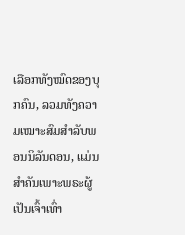ເລືອກທັງໝົດຂອງບຸກຄົນ, ລວມທັງຄວາມເໝາະສົມສຳລັບພອນນິລັນດອນ, ແມ່ນສຳຄັນເພາະພຣະຜູ້ເປັນເຈົ້າເທົ່າ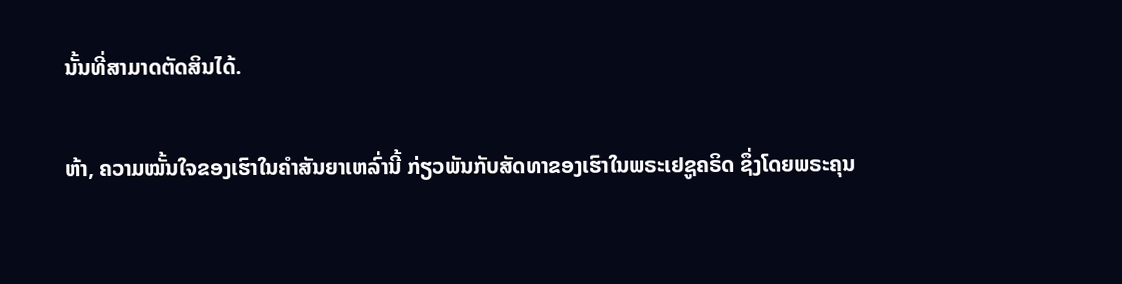ນັ້ນທີ່ສາມາດຕັດສິນໄດ້.

ຫ້າ, ຄວາມໝັ້ນໃຈຂອງເຮົາໃນຄຳສັນຍາເຫລົ່ານີ້ ກ່ຽວພັນກັບສັດທາຂອງເຮົາໃນພຣະເຢຊູຄຣິດ ຊຶ່ງໂດຍພຣະຄຸນ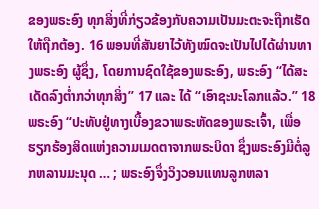ຂອງພຣະອົງ ທຸກສິ່ງທີ່ກ່ຽວຂ້ອງກັບຄວາມເປັນມະຕະຈະຖືກເຮັດໃຫ້ຖືກຕ້ອງ. 16 ພອນທີ່ສັນຍາໄວ້ທັງໝົດຈະເປັນໄປໄດ້ຜ່ານທາງພຣະອົງ ຜູ້ຊຶ່ງ, ໂດຍການຊົດໃຊ້ຂອງພຣະອົງ, ພຣະອົງ “ໄດ້ສະເດັດລົງຕ່ຳກວ່າທຸກສິ່ງ” 17 ແລະ ໄດ້ “ເອົາຊະນະໂລກແລ້ວ.” 18 ພຣະອົງ “ປະທັບຢູ່ທາງເບື້ອງຂວາພຣະຫັດຂອງພຣະເຈົ້າ, ເພື່ອຮຽກຮ້ອງສິດແຫ່ງຄວາມເມດຕາຈາກພຣະບິດາ ຊຶ່ງພຣະອົງມີຕໍ່ລູກຫລານມະນຸດ … ; ພຣະອົງຈຶ່ງວິງວອນແທນລູກຫລາ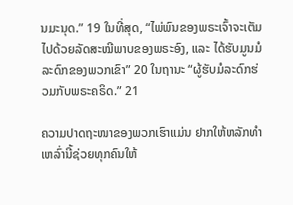ນມະນຸດ.” 19 ໃນທີ່ສຸດ, “ໄພ່ພົນຂອງພຣະເຈົ້າຈະເຕັມໄປດ້ວຍລັດສະໝີພາບຂອງພຣະອົງ, ແລະ ໄດ້ຮັບມູນມໍລະດົກຂອງພວກເຂົາ” 20 ໃນຖານະ “ຜູ້ຮັບມໍລະດົກຮ່ວມກັບພຣະຄຣິດ.” 21

ຄວາມປາດຖະໜາຂອງພວກເຮົາແມ່ນ ຢາກໃຫ້ຫລັກທຳເຫລົ່ານີ້ຊ່ວຍທຸກຄົນໃຫ້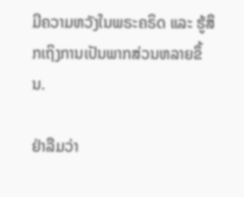ມີຄວາມຫວັງໃນພຣະຄຣິດ ແລະ ຮູ້ສຶກເຖິງການເປັນພາກສ່ວນຫລາຍຂຶ້ນ.

ຢ່າລືມວ່າ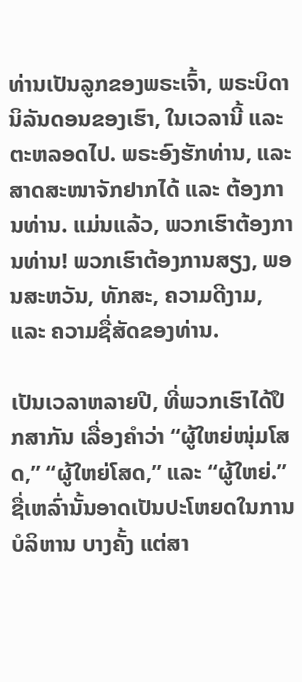ທ່ານເປັນລູກຂອງພຣະເຈົ້າ, ພຣະບິດານິລັນດອນຂອງເຮົາ, ໃນເວລານີ້ ແລະ ຕະຫລອດໄປ. ພຣະອົງຮັກທ່ານ, ແລະ ສາດສະໜາຈັກຢາກໄດ້ ແລະ ຕ້ອງການທ່ານ. ແມ່ນແລ້ວ, ພວກເຮົາຕ້ອງການທ່ານ! ພວກເຮົາຕ້ອງການສຽງ, ພອນສະຫວັນ, ທັກສະ, ຄວາມດີງາມ, ແລະ ຄວາມຊື່ສັດຂອງທ່ານ.

ເປັນເວລາຫລາຍປີ, ທີ່ພວກເຮົາໄດ້ປຶກສາກັນ ເລື່ອງຄຳວ່າ “ຜູ້ໃຫຍ່ໜຸ່ມໂສດ,” “ຜູ້ໃຫຍ່ໂສດ,” ແລະ “ຜູ້ໃຫຍ່.” ຊື່ເຫລົ່ານັ້ນອາດເປັນປະໂຫຍດໃນການບໍລິຫານ ບາງຄັ້ງ ແຕ່ສາ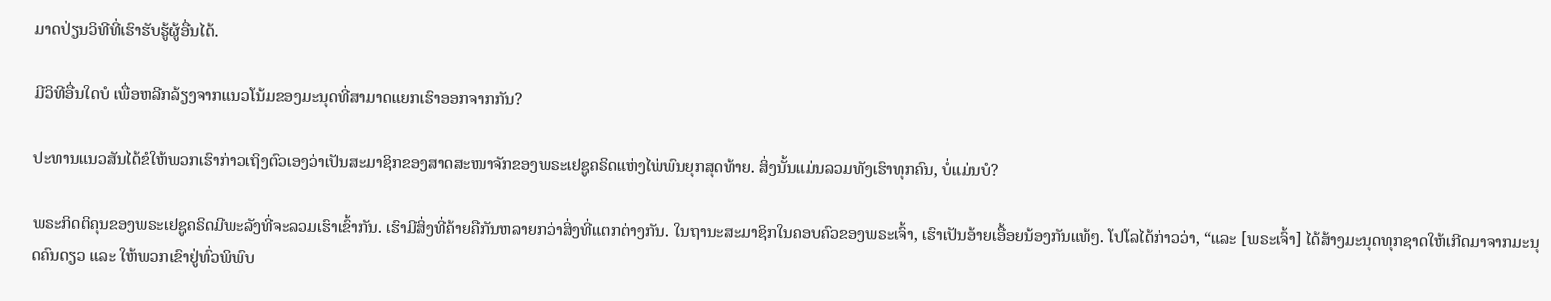ມາດປ່ຽນວິທີທີ່ເຮົາຮັບຮູ້ຜູ້ອື່ນໄດ້.

ມີວິທີອື່ນໃດບໍ ເພື່ອຫລີກລ້ຽງຈາກແນວໂນ້ມຂອງມະນຸດທີ່ສາມາດແຍກເຮົາອອກຈາກກັນ?

ປະທານແນວສັນໄດ້ຂໍໃຫ້ພວກເຮົາກ່າວເຖິງຕົວເອງວ່າເປັນສະມາຊິກຂອງສາດສະໜາຈັກຂອງພຣະເຢຊູຄຣິດແຫ່ງໄພ່ພົນຍຸກສຸດທ້າຍ. ສິ່ງນັ້ນແມ່ນລວມທັງເຮົາທຸກຄົນ, ບໍ່ແມ່ນບໍ?

ພຣະກິດຕິຄຸນຂອງພຣະເຢຊູຄຣິດມີພະລັງທີ່ຈະລວມເຮົາເຂົ້າກັນ. ເຮົາມີສິ່ງທີ່ຄ້າຍຄືກັນຫລາຍກວ່າສິ່ງທີ່ແຕກຕ່າງກັນ. ໃນຖານະສະມາຊິກໃນຄອບຄົວຂອງພຣະເຈົ້າ, ເຮົາເປັນອ້າຍເອື້ອຍນ້ອງກັນແທ້ໆ. ໂປໂລໄດ້ກ່າວວ່າ, “ແລະ [ພຣະເຈົ້າ] ໄດ້ສ້າງມະນຸດທຸກຊາດໃຫ້ເກີດມາຈາກມະນຸດຄົນດຽວ ແລະ ໃຫ້ພວກເຂົາຢູ່ທົ່ວພິພົບ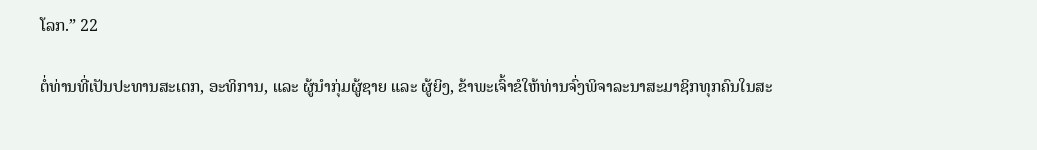ໂລກ.” 22

ຕໍ່ທ່ານທີ່ເປັນປະທານສະເຕກ, ອະທິການ, ແລະ ຜູ້ນຳກຸ່ມຜູ້ຊາຍ ແລະ ຜູ້ຍິງ, ຂ້າພະເຈົ້າຂໍໃຫ້ທ່ານຈົ່ງພິຈາລະນາສະມາຊິກທຸກຄົນໃນສະ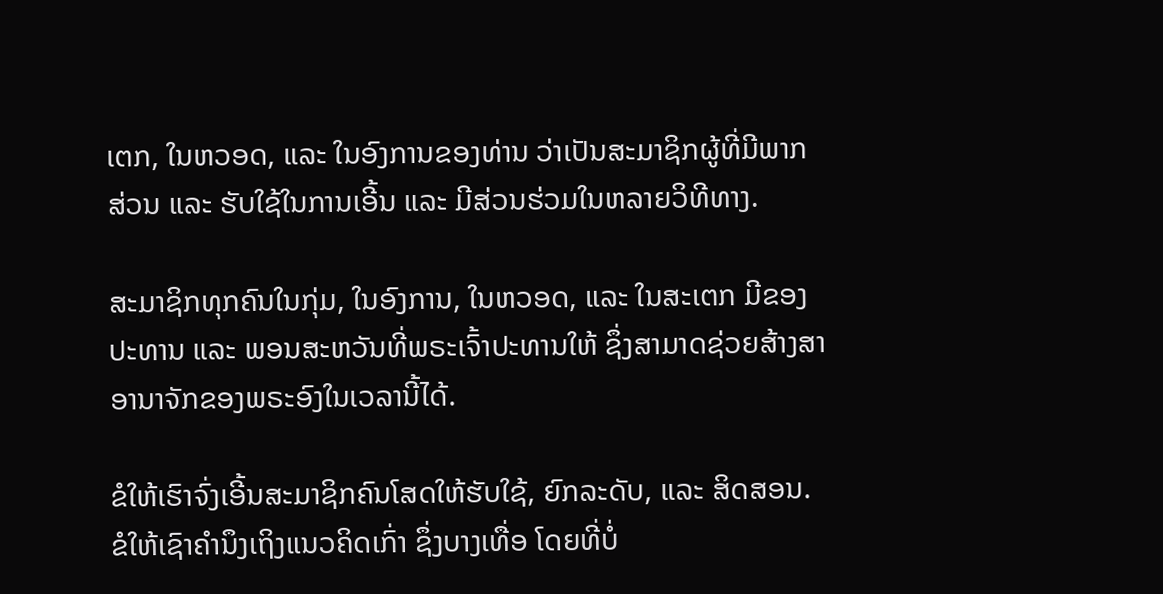ເຕກ, ໃນຫວອດ, ແລະ ໃນອົງການຂອງທ່ານ ວ່າເປັນສະມາຊິກຜູ້ທີ່ມີພາກສ່ວນ ແລະ ຮັບໃຊ້ໃນການເອີ້ນ ແລະ ມີສ່ວນຮ່ວມໃນຫລາຍວິທີທາງ.

ສະມາຊິກທຸກຄົນໃນກຸ່ມ, ໃນອົງການ, ໃນຫວອດ, ແລະ ໃນສະເຕກ ມີຂອງປະທານ ແລະ ພອນສະຫວັນທີ່ພຣະເຈົ້າປະທານໃຫ້ ຊຶ່ງສາມາດຊ່ວຍສ້າງສາອານາຈັກຂອງພຣະອົງໃນເວລານີ້ໄດ້.

ຂໍໃຫ້ເຮົາຈົ່ງເອີ້ນສະມາຊິກຄົນໂສດໃຫ້ຮັບໃຊ້, ຍົກລະດັບ, ແລະ ສິດສອນ. ຂໍໃຫ້ເຊົາຄຳນຶງເຖິງແນວຄິດເກົ່າ ຊຶ່ງບາງເທື່ອ ໂດຍທີ່ບໍ່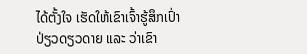ໄດ້ຕັ້ງໃຈ ເຮັດໃຫ້ເຂົາເຈົ້າຮູ້ສຶກເປົ່າປ່ຽວດຽວດາຍ ແລະ ວ່າເຂົາ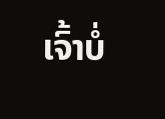ເຈົ້າບໍ່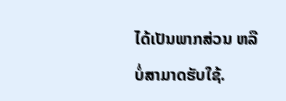ໄດ້ເປັນພາກສ່ວນ ຫລື ບໍ່ສາມາດຮັບໃຊ້.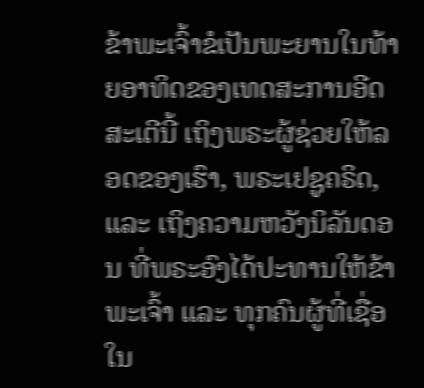ຂ້າພະເຈົ້າຂໍເປັນພະຍານໃນທ້າຍອາທິດຂອງເທດສະການອີດສະເຕີນີ້ ເຖິງພຣະຜູ້ຊ່ວຍໃຫ້ລອດຂອງເຮົາ, ພຣະເຢຊູຄຣິດ, ແລະ ເຖິງຄວາມຫວັງນິລັນດອນ ທີ່ພຣະອົງໄດ້ປະທານໃຫ້ຂ້າພະເຈົ້າ ແລະ ທຸກຄົນຜູ້ທີ່ເຊື່ອໃນ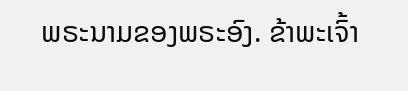ພຣະນາມຂອງພຣະອົງ. ຂ້າພະເຈົ້າ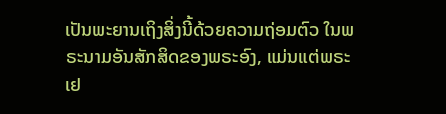ເປັນພະຍານເຖິງສິ່ງນີ້ດ້ວຍຄວາມຖ່ອມຕົວ ໃນພຣະນາມອັນສັກສິດຂອງພຣະອົງ, ແມ່ນແຕ່ພຣະເຢ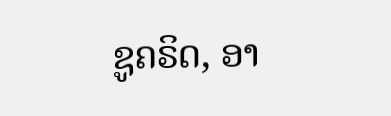ຊູຄຣິດ, ອາ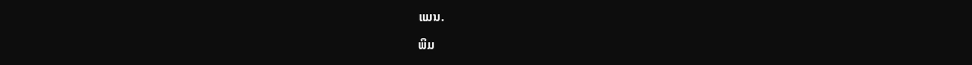ແມນ.

ພິມ